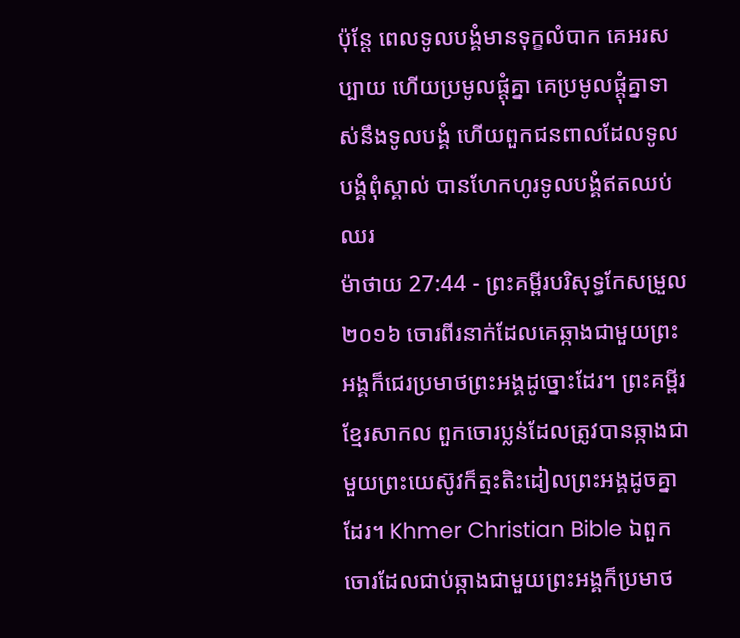ប៉ុន្ដែ ពេលទូលបង្គំមានទុក្ខលំបាក គេអរសប្បាយ ហើយប្រមូលផ្ដុំគ្នា គេប្រមូលផ្ដុំគ្នាទាស់នឹងទូលបង្គំ ហើយពួកជនពាលដែលទូលបង្គំពុំស្គាល់ បានហែកហូរទូលបង្គំឥតឈប់ឈរ
ម៉ាថាយ 27:44 - ព្រះគម្ពីរបរិសុទ្ធកែសម្រួល ២០១៦ ចោរពីរនាក់ដែលគេឆ្កាងជាមួយព្រះអង្គក៏ជេរប្រមាថព្រះអង្គដូច្នោះដែរ។ ព្រះគម្ពីរខ្មែរសាកល ពួកចោរប្លន់ដែលត្រូវបានឆ្កាងជាមួយព្រះយេស៊ូវក៏ត្មះតិះដៀលព្រះអង្គដូចគ្នាដែរ។ Khmer Christian Bible ឯពួកចោរដែលជាប់ឆ្កាងជាមួយព្រះអង្គក៏ប្រមាថ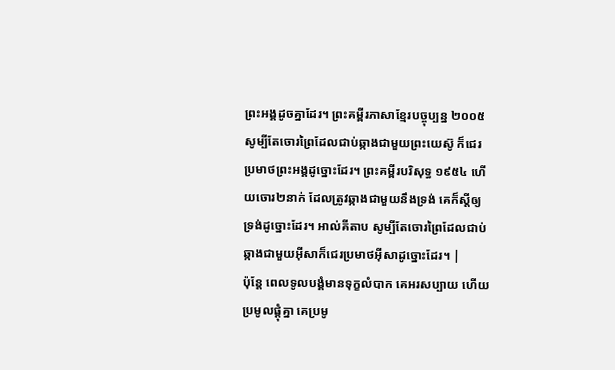ព្រះអង្គដូចគ្នាដែរ។ ព្រះគម្ពីរភាសាខ្មែរបច្ចុប្បន្ន ២០០៥ សូម្បីតែចោរព្រៃដែលជាប់ឆ្កាងជាមួយព្រះយេស៊ូ ក៏ជេរប្រមាថព្រះអង្គដូច្នោះដែរ។ ព្រះគម្ពីរបរិសុទ្ធ ១៩៥៤ ហើយចោរ២នាក់ ដែលត្រូវឆ្កាងជាមួយនឹងទ្រង់ គេក៏ស្តីឲ្យទ្រង់ដូច្នោះដែរ។ អាល់គីតាប សូម្បីតែចោរព្រៃដែលជាប់ឆ្កាងជាមួយអ៊ីសាក៏ជេរប្រមាថអ៊ីសាដូច្នោះដែរ។ |
ប៉ុន្ដែ ពេលទូលបង្គំមានទុក្ខលំបាក គេអរសប្បាយ ហើយប្រមូលផ្ដុំគ្នា គេប្រមូ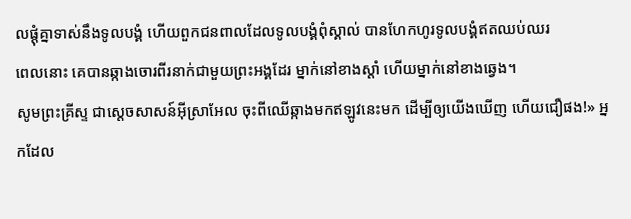លផ្ដុំគ្នាទាស់នឹងទូលបង្គំ ហើយពួកជនពាលដែលទូលបង្គំពុំស្គាល់ បានហែកហូរទូលបង្គំឥតឈប់ឈរ
ពេលនោះ គេបានឆ្កាងចោរពីរនាក់ជាមួយព្រះអង្គដែរ ម្នាក់នៅខាងស្តាំ ហើយម្នាក់នៅខាងឆ្វេង។
សូមព្រះគ្រីស្ទ ជាស្តេចសាសន៍អ៊ីស្រាអែល ចុះពីឈើឆ្កាងមកឥឡូវនេះមក ដើម្បីឲ្យយើងឃើញ ហើយជឿផង!» អ្នកដែល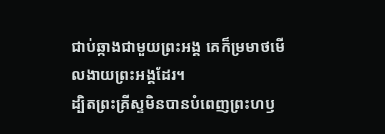ជាប់ឆ្កាងជាមួយព្រះអង្គ គេក៏ម្រមាថមើលងាយព្រះអង្គដែរ។
ដ្បិតព្រះគ្រីស្ទមិនបានបំពេញព្រះហឫ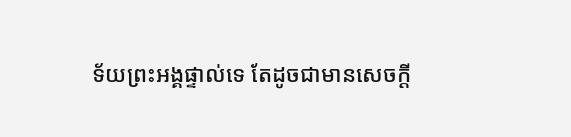ទ័យព្រះអង្គផ្ទាល់ទេ តែដូចជាមានសេចក្តី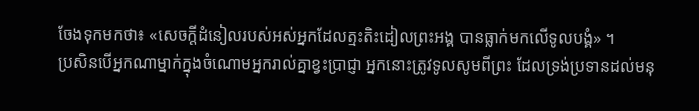ចែងទុកមកថា៖ «សេចក្តីដំនៀលរបស់អស់អ្នកដែលត្មះតិះដៀលព្រះអង្គ បានធ្លាក់មកលើទូលបង្គំ» ។
ប្រសិនបើអ្នកណាម្នាក់ក្នុងចំណោមអ្នករាល់គ្នាខ្វះប្រាជ្ញា អ្នកនោះត្រូវទូលសូមពីព្រះ ដែលទ្រង់ប្រទានដល់មនុ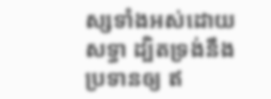ស្សទាំងអស់ដោយសទ្ធា ដ្បិតទ្រង់នឹងប្រទានឲ្យ ឥ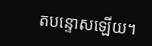តបន្ទោសឡើយ។